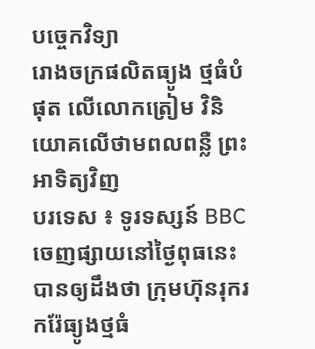បច្ចេកវិទ្យា
រោងចក្រផលិតធ្យូង ថ្មធំបំផុត លើលោកត្រៀម វិនិយោគលើថាមពលពន្លឺ ព្រះអាទិត្យវិញ
បរទេស ៖ ទូរទស្សន៍ BBC ចេញផ្សាយនៅថ្ងៃពុធនេះ បានឲ្យដឹងថា ក្រុមហ៊ុនរុករករ៉ែធ្យូងថ្មធំ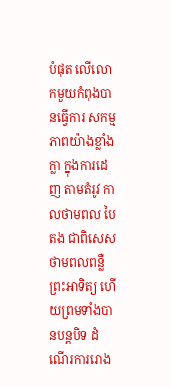បំផុត លើលោកមួយកំពុងបានធ្វើការ សកម្មភាពយ៉ាងខ្លាំងក្លា ក្នុងការដេញ តាមតំរូវ កាលថាមពល បៃតង ជាពិសេស ថាមពលពន្លឺព្រះអាទិត្យ ហើយព្រមទាំងបានបន្តបិទ ដំណើរការរោង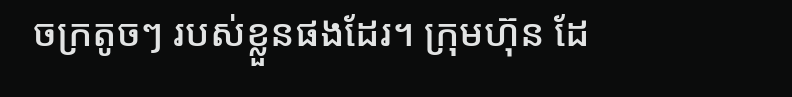ចក្រតូចៗ របស់ខ្លួនផងដែរ។ ក្រុមហ៊ុន ដែ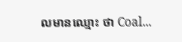លមានឈ្មោះ ថា Coal...